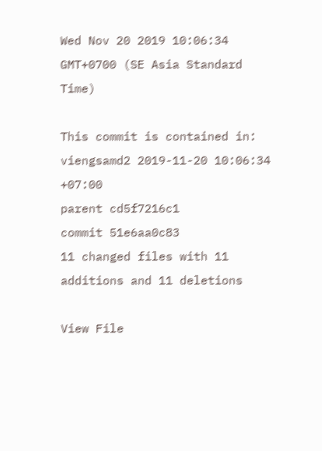Wed Nov 20 2019 10:06:34 GMT+0700 (SE Asia Standard Time)

This commit is contained in:
viengsamd2 2019-11-20 10:06:34 +07:00
parent cd5f7216c1
commit 51e6aa0c83
11 changed files with 11 additions and 11 deletions

View File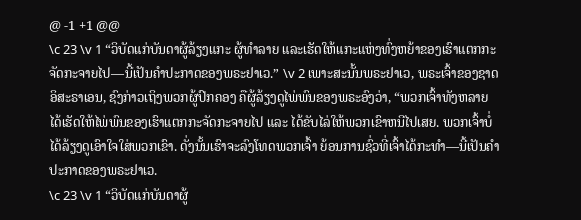@ -1 +1 @@
\c 23 \v 1 “ວິບັດແກ່ບັນດາຜູ້ລ້ຽງແກະ ຜູ້ທຳລາຍ ແລະເຮັດໃຫ້ແກະແຫ່ງທົ່ງຫຍ້າຂອງເຮົາແຕກກະຈັດກະຈາຍໄປ—ນີ້ເປັນຄຳປະກາດຂອງພຣະຢາເວ.” \v 2 ເພາະສະນັ້ນພຣະຢາເວ, ພຣະເຈົ້າຂອງຊາດອິສະຣາເອນ, ຊົງກ່າວເຖິງພວກຜູ້ປົກຄອງ ຄືຜູ້ລ້ຽງດູໄພ່ພົນຂອງພຣະອົງວ່າ, “ພວກເຈົ້າທັງຫລາຍໄດ້ເຮັດໃຫ້ໄພ່ພົນຂອງເຮົາແຕກກະຈັດກະຈາຍໄປ ແລະ ໄດ້ຂັບໄລ່ໃຫ້ພວກເຂົາຫນີໄປເສຍ. ພວກເຈົ້າບໍ່ໄດ້ລ້ຽງດູເອົາໃຈໃສ່ພວກເຂົາ. ດັ່ງນັ້ນເຮົາຈະລົງໂທດພວກເຈົ້າ ຍ້ອນການຊົ່ວທີ່ເຈົ້າໄດ້ກະທຳ—ນີ້ເປັນຄຳປະກາດຂອງພຣະຢາເວ.
\c 23 \v 1 “ວິບັດແກ່ບັນດາຜູ້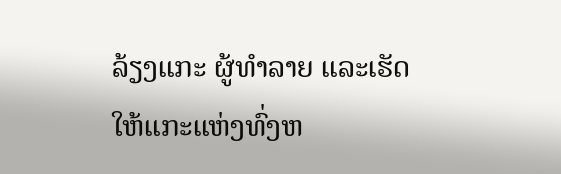ລ້ຽງແກະ ຜູ້ທຳລາຍ ແລະເຮັດໃຫ້ແກະແຫ່ງທົ່ງຫ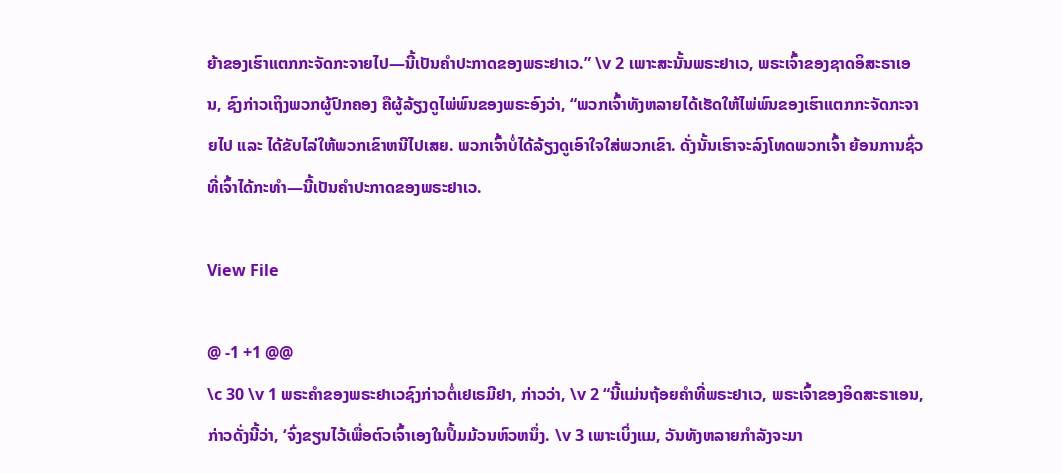ຍ້າຂອງເຮົາແຕກກະຈັດກະຈາຍໄປ—ນີ້ເປັນຄຳປະກາດຂອງພຣະຢາເວ.” \v 2 ເພາະສະນັ້ນພຣະຢາເວ, ພຣະເຈົ້າຂອງຊາດອິສະຣາເອນ, ຊົງກ່າວເຖິງພວກຜູ້ປົກຄອງ ຄືຜູ້ລ້ຽງດູໄພ່ພົນຂອງພຣະອົງວ່າ, “ພວກເຈົ້າທັງຫລາຍໄດ້ເຮັດໃຫ້ໄພ່ພົນຂອງເຮົາແຕກກະຈັດກະຈາຍໄປ ແລະ ໄດ້ຂັບໄລ່ໃຫ້ພວກເຂົາຫນີໄປເສຍ. ພວກເຈົ້າບໍ່ໄດ້ລ້ຽງດູເອົາໃຈໃສ່ພວກເຂົາ. ດັ່ງນັ້ນເຮົາຈະລົງໂທດພວກເຈົ້າ ຍ້ອນການຊົ່ວທີ່ເຈົ້າໄດ້ກະທຳ—ນີ້ເປັນຄຳປະກາດຂອງພຣະຢາເວ.

View File

@ -1 +1 @@
\c 30 \v 1 ພຣະຄຳຂອງພຣະຢາເວຊົງກ່າວຕໍ່ເຢເຣມີຢາ, ກ່າວວ່າ, \v 2 “ນີ້ແມ່ນຖ້ອຍຄຳທີ່ພຣະຢາເວ, ພຣະເຈົ້າຂອງອິດສະຣາເອນ, ກ່າວດັ່ງນີ້ວ່າ, ‘ຈົ່ງຂຽນໄວ້ເພື່ອຕົວເຈົ້າເອງໃນປຶ້ມມ້ວນຫົວຫນຶ່ງ. \v 3 ເພາະເບິ່ງແມ, ວັນທັງຫລາຍກຳລັງຈະມາ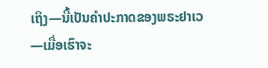ເຖິງ—ນີ້ເປັນຄຳປະກາດຂອງພຣະຢາເວ—ເມື່ອເຮົາຈະ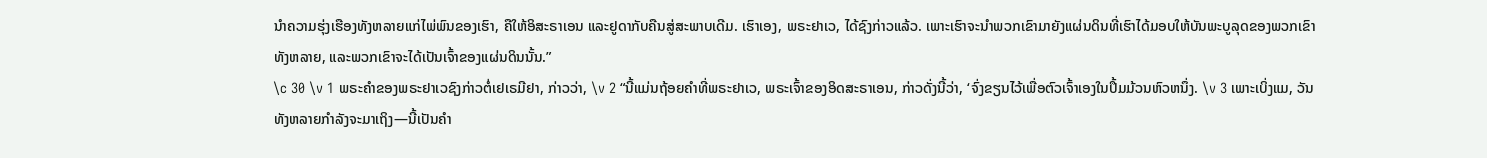ນຳຄວາມຮຸ່ງເຮືອງທັງຫລາຍແກ່ໄພ່ພົນຂອງເຮົາ, ຄືໃຫ້ອິສະຣາເອນ ແລະຢູດາກັບຄືນສູ່ສະພາບເດີມ. ເຮົາເອງ, ພຣະຢາເວ, ໄດ້ຊົງກ່າວແລ້ວ. ເພາະເຮົາຈະນຳພວກເຂົາມາຍັງແຜ່ນດິນທີ່ເຮົາໄດ້ມອບໃຫ້ບັນພະບູລຸດຂອງພວກເຂົາທັງຫລາຍ, ແລະພວກເຂົາຈະໄດ້ເປັນເຈົ້າຂອງແຜ່ນດິນນັ້ນ.”
\c 30 \v 1 ພຣະຄຳຂອງພຣະຢາເວຊົງກ່າວຕໍ່ເຢເຣມີຢາ, ກ່າວວ່າ, \v 2 “ນີ້ແມ່ນຖ້ອຍຄຳທີ່ພຣະຢາເວ, ພຣະເຈົ້າຂອງອິດສະຣາເອນ, ກ່າວດັ່ງນີ້ວ່າ, ‘ຈົ່ງຂຽນໄວ້ເພື່ອຕົວເຈົ້າເອງໃນປຶ້ມມ້ວນຫົວຫນຶ່ງ. \v 3 ເພາະເບິ່ງແມ, ວັນທັງຫລາຍກຳລັງຈະມາເຖິງ—ນີ້ເປັນຄຳ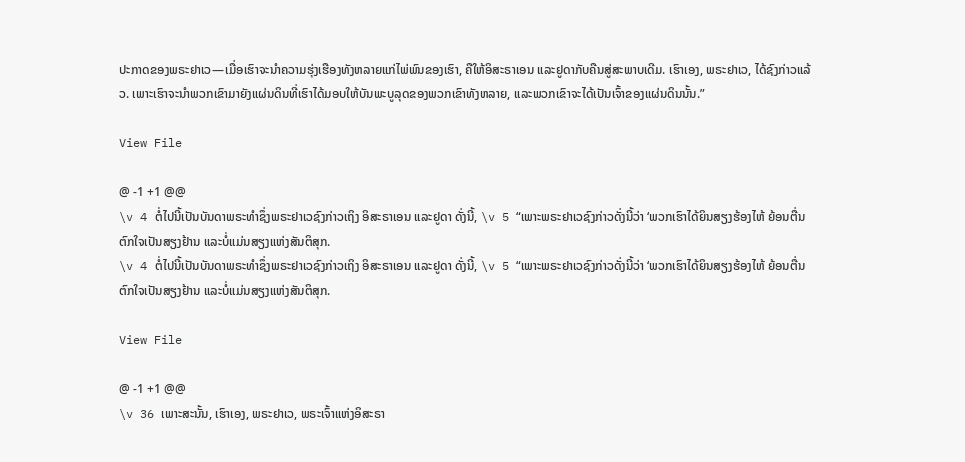ປະກາດຂອງພຣະຢາເວ—ເມື່ອເຮົາຈະນຳຄວາມຮຸ່ງເຮືອງທັງຫລາຍແກ່ໄພ່ພົນຂອງເຮົາ, ຄືໃຫ້ອິສະຣາເອນ ແລະຢູດາກັບຄືນສູ່ສະພາບເດີມ. ເຮົາເອງ, ພຣະຢາເວ, ໄດ້ຊົງກ່າວແລ້ວ. ເພາະເຮົາຈະນຳພວກເຂົາມາຍັງແຜ່ນດິນທີ່ເຮົາໄດ້ມອບໃຫ້ບັນພະບູລຸດຂອງພວກເຂົາທັງຫລາຍ, ແລະພວກເຂົາຈະໄດ້ເປັນເຈົ້າຂອງແຜ່ນດິນນັ້ນ.”

View File

@ -1 +1 @@
\v 4 ຕໍ່ໄປນີ້ເປັນບັນດາພຣະທໍາຊຶ່ງພຣະຢາເວຊົງກ່າວເຖິງ ອິສະຣາເອນ ແລະຢູດາ ດັ່ງນີ້, \v 5 “ເພາະພຣະຢາເວຊົງກ່າວດັ່ງນີ້ວ່າ ‘ພວກເຮົາໄດ້ຍິນສຽງຮ້ອງໄຫ້ ຍ້ອນຕື່ນຕົກໃຈເປັນສຽງຢ້ານ ແລະບໍ່ແມ່ນສຽງແຫ່ງສັນຕິສຸກ.
\v 4 ຕໍ່ໄປນີ້ເປັນບັນດາພຣະທໍາຊຶ່ງພຣະຢາເວຊົງກ່າວເຖິງ ອິສະຣາເອນ ແລະຢູດາ ດັ່ງນີ້, \v 5 “ເພາະພຣະຢາເວຊົງກ່າວດັ່ງນີ້ວ່າ ‘ພວກເຮົາໄດ້ຍິນສຽງຮ້ອງໄຫ້ ຍ້ອນຕື່ນຕົກໃຈເປັນສຽງຢ້ານ ແລະບໍ່ແມ່ນສຽງແຫ່ງສັນຕິສຸກ.

View File

@ -1 +1 @@
\v 36 ເພາະສະນັ້ນ, ເຮົາເອງ, ພຣະຢາເວ, ພຣະເຈົ້າແຫ່ງອິສະຣາ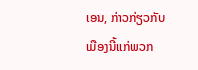ເອນ, ກ່າວກ່ຽວກັບເມືອງນີ້ແກ່ພວກ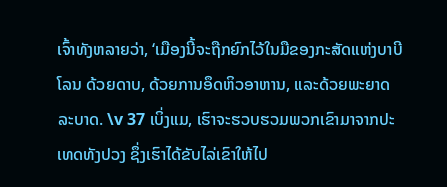ເຈົ້າທັງຫລາຍວ່າ, ‘ເມືອງນີ້ຈະຖືກຍົກໄວ້ໃນມືຂອງກະສັດແຫ່ງບາບີໂລນ ດ້ວຍດາບ, ດ້ວຍການອຶດຫິວອາຫານ, ແລະດ້ວຍພະຍາດລະບາດ. \v 37 ເບິ່ງແມ, ເຮົາຈະຮວບຮວມພວກເຂົາມາຈາກປະເທດທັງປວງ ຊຶ່ງເຮົາໄດ້ຂັບໄລ່ເຂົາໃຫ້ໄປ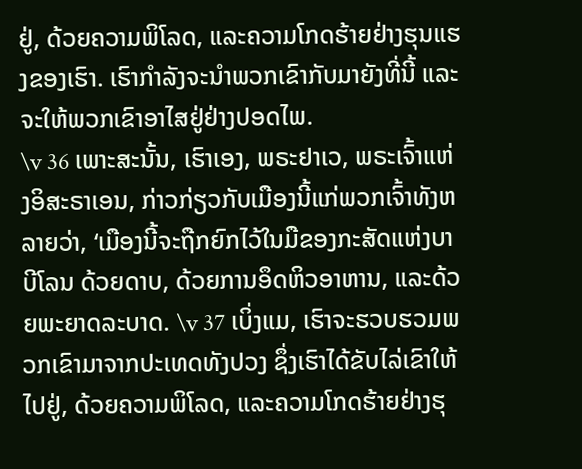ຢູ່, ດ້ວຍຄວາມພິໂລດ, ແລະຄວາມໂກດຮ້າຍຢ່າງຮຸນແຮງຂອງເຮົາ. ເຮົາກຳລັງຈະນຳພວກເຂົາກັບມາຍັງທີ່ນີ້ ແລະຈະໃຫ້ພວກເຂົາອາໄສຢູ່ຢ່າງປອດໄພ.
\v 36 ເພາະສະນັ້ນ, ເຮົາເອງ, ພຣະຢາເວ, ພຣະເຈົ້າແຫ່ງອິສະຣາເອນ, ກ່າວກ່ຽວກັບເມືອງນີ້ແກ່ພວກເຈົ້າທັງຫລາຍວ່າ, ‘ເມືອງນີ້ຈະຖືກຍົກໄວ້ໃນມືຂອງກະສັດແຫ່ງບາບີໂລນ ດ້ວຍດາບ, ດ້ວຍການອຶດຫິວອາຫານ, ແລະດ້ວຍພະຍາດລະບາດ. \v 37 ເບິ່ງແມ, ເຮົາຈະຮວບຮວມພວກເຂົາມາຈາກປະເທດທັງປວງ ຊຶ່ງເຮົາໄດ້ຂັບໄລ່ເຂົາໃຫ້ໄປຢູ່, ດ້ວຍຄວາມພິໂລດ, ແລະຄວາມໂກດຮ້າຍຢ່າງຮຸ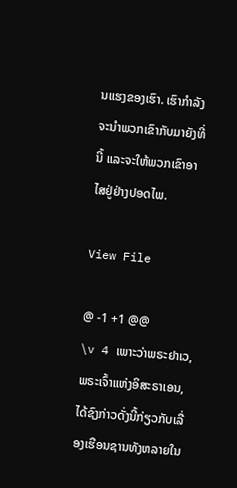ນແຮງຂອງເຮົາ. ເຮົາກຳລັງຈະນຳພວກເຂົາກັບມາຍັງທີ່ນີ້ ແລະຈະໃຫ້ພວກເຂົາອາໄສຢູ່ຢ່າງປອດໄພ.

View File

@ -1 +1 @@
\v 4 ເພາະວ່າພຣະຢາເວ, ພຣະເຈົ້າແຫ່ງອິສະຣາເອນ, ໄດ້ຊົງກ່າວດັ່ງນີ້ກ່ຽວກັບເລື່ອງເຮືອນຊານທັງຫລາຍໃນ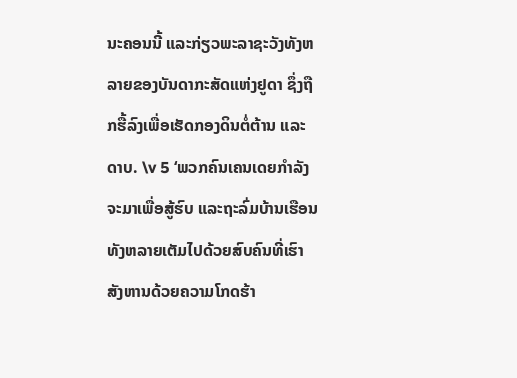ນະຄອນນີ້ ແລະກ່ຽວພະລາຊະວັງທັງຫລາຍຂອງບັນດາກະສັດແຫ່ງຢູດາ ຊຶ່ງຖືກຮື້ລົງເພື່ອເຮັດກອງດິນຕໍ່ຕ້ານ ແລະດາບ. \v 5 ‘ພວກຄົນເຄນເດຍກຳລັງຈະມາເພື່ອສູ້ຮົບ ແລະຖະລົ່ມບ້ານເຮືອນທັງຫລາຍເຕັມໄປດ້ວຍສົບຄົນທີ່ເຮົາສັງຫານດ້ວຍຄວາມໂກດຮ້າ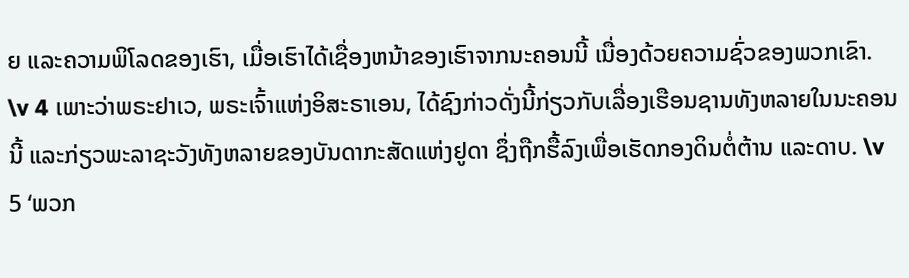ຍ ແລະຄວາມພິໂລດຂອງເຮົາ, ເມື່ອເຮົາໄດ້ເຊື່ອງຫນ້າຂອງເຮົາຈາກນະຄອນນີ້ ເນື່ອງດ້ວຍຄວາມຊົ່ວຂອງພວກເຂົາ.
\v 4 ເພາະວ່າພຣະຢາເວ, ພຣະເຈົ້າແຫ່ງອິສະຣາເອນ, ໄດ້ຊົງກ່າວດັ່ງນີ້ກ່ຽວກັບເລື່ອງເຮືອນຊານທັງຫລາຍໃນນະຄອນນີ້ ແລະກ່ຽວພະລາຊະວັງທັງຫລາຍຂອງບັນດາກະສັດແຫ່ງຢູດາ ຊຶ່ງຖືກຮື້ລົງເພື່ອເຮັດກອງດິນຕໍ່ຕ້ານ ແລະດາບ. \v 5 ‘ພວກ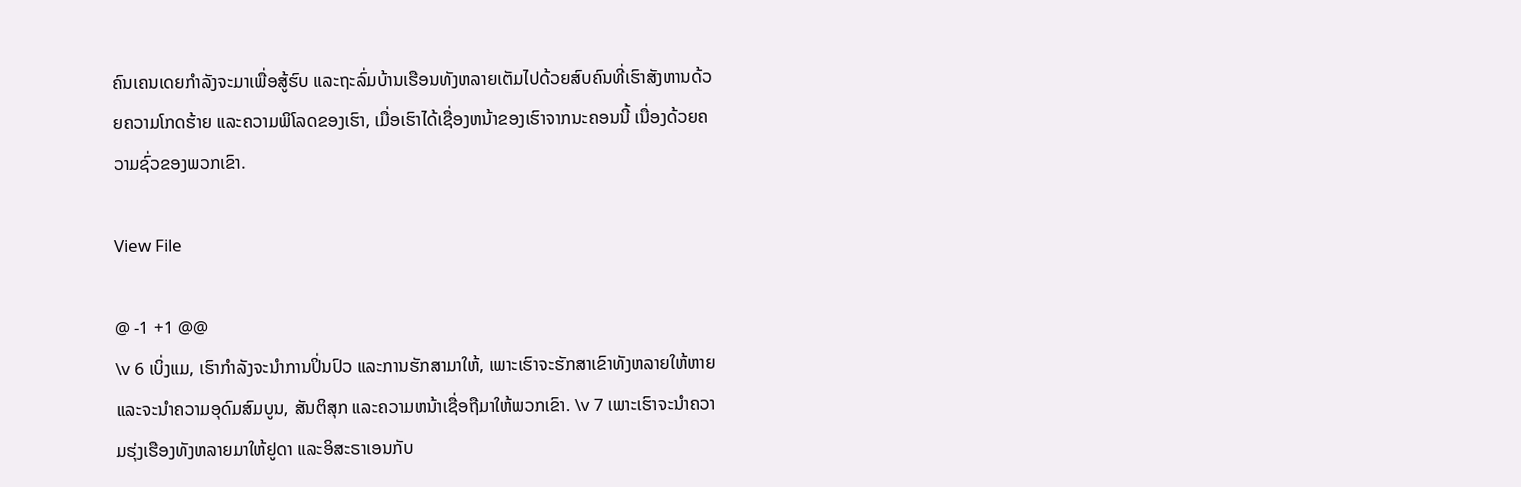ຄົນເຄນເດຍກຳລັງຈະມາເພື່ອສູ້ຮົບ ແລະຖະລົ່ມບ້ານເຮືອນທັງຫລາຍເຕັມໄປດ້ວຍສົບຄົນທີ່ເຮົາສັງຫານດ້ວຍຄວາມໂກດຮ້າຍ ແລະຄວາມພິໂລດຂອງເຮົາ, ເມື່ອເຮົາໄດ້ເຊື່ອງຫນ້າຂອງເຮົາຈາກນະຄອນນີ້ ເນື່ອງດ້ວຍຄວາມຊົ່ວຂອງພວກເຂົາ.

View File

@ -1 +1 @@
\v 6 ເບິ່ງແມ, ເຮົາກຳລັງຈະນຳການປິ່ນປົວ ແລະການຮັກສາມາໃຫ້, ເພາະເຮົາຈະຮັກສາເຂົາທັງຫລາຍໃຫ້ຫາຍ ແລະຈະນຳຄວາມອຸດົມສົມບູນ, ສັນຕິສຸກ ແລະຄວາມຫນ້າເຊື່ອຖືມາໃຫ້ພວກເຂົາ. \v 7 ເພາະເຮົາຈະນຳຄວາມຮຸ່ງເຮືອງທັງຫລາຍມາໃຫ້ຢູດາ ແລະອິສະຣາເອນກັບ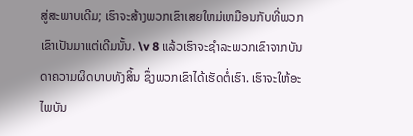ສູ່ສະພາບເດີມ; ເຮົາຈະສ້າງພວກເຂົາເສຍໃຫມ່ເຫມືອນກັບທີ່ພວກເຂົາເປັນມາແຕ່ເດີມນັ້ນ. \v 8 ແລ້ວເຮົາຈະຊຳລະພວກເຂົາຈາກບັນດາຄວາມຜິດບາບທັງສິ້ນ ຊຶ່ງພວກເຂົາໄດ້ເຮັດຕໍ່ເຮົາ. ເຮົາຈະໃຫ້ອະໄພບັນ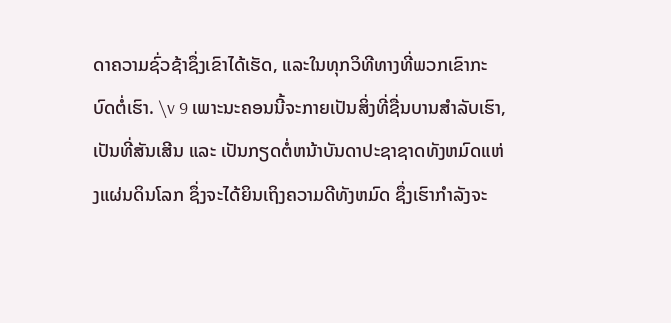ດາຄວາມຊົ່ວຊ້າຊຶ່ງເຂົາໄດ້ເຮັດ, ແລະໃນທຸກວິທີທາງທີ່ພວກເຂົາກະບົດຕໍ່ເຮົາ. \v 9 ເພາະນະຄອນນີ້ຈະກາຍເປັນສິ່ງທີ່ຊື່ນບານສຳລັບເຮົາ, ເປັນທີ່ສັນເສີນ ແລະ ເປັນກຽດຕໍ່ຫນ້າບັນດາປະຊາຊາດທັງຫມົດແຫ່ງແຜ່ນດິນໂລກ ຊຶ່ງຈະໄດ້ຍິນເຖິງຄວາມດີທັງຫມົດ ຊຶ່ງເຮົາກຳລັງຈະ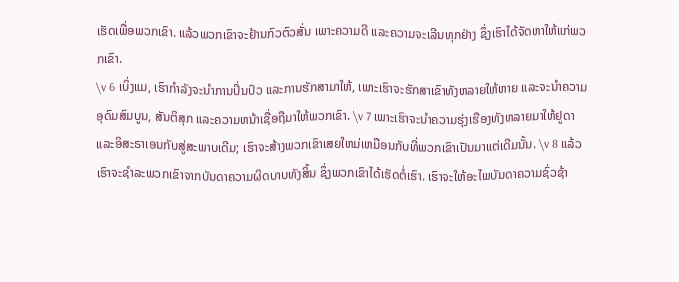ເຮັດເພື່ອພວກເຂົາ. ແລ້ວພວກເຂົາຈະຢ້ານກົວຕົວສັ່ນ ເພາະຄວາມດີ ແລະຄວາມຈະເລີນທຸກຢ່າງ ຊຶ່ງເຮົາໄດ້ຈັດຫາໃຫ້ແກ່ພວກເຂົາ.
\v 6 ເບິ່ງແມ, ເຮົາກຳລັງຈະນຳການປິ່ນປົວ ແລະການຮັກສາມາໃຫ້, ເພາະເຮົາຈະຮັກສາເຂົາທັງຫລາຍໃຫ້ຫາຍ ແລະຈະນຳຄວາມອຸດົມສົມບູນ, ສັນຕິສຸກ ແລະຄວາມຫນ້າເຊື່ອຖືມາໃຫ້ພວກເຂົາ. \v 7 ເພາະເຮົາຈະນຳຄວາມຮຸ່ງເຮືອງທັງຫລາຍມາໃຫ້ຢູດາ ແລະອິສະຣາເອນກັບສູ່ສະພາບເດີມ; ເຮົາຈະສ້າງພວກເຂົາເສຍໃຫມ່ເຫມືອນກັບທີ່ພວກເຂົາເປັນມາແຕ່ເດີມນັ້ນ. \v 8 ແລ້ວເຮົາຈະຊຳລະພວກເຂົາຈາກບັນດາຄວາມຜິດບາບທັງສິ້ນ ຊຶ່ງພວກເຂົາໄດ້ເຮັດຕໍ່ເຮົາ. ເຮົາຈະໃຫ້ອະໄພບັນດາຄວາມຊົ່ວຊ້າ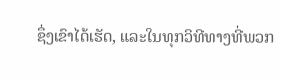ຊຶ່ງເຂົາໄດ້ເຮັດ, ແລະໃນທຸກວິທີທາງທີ່ພວກ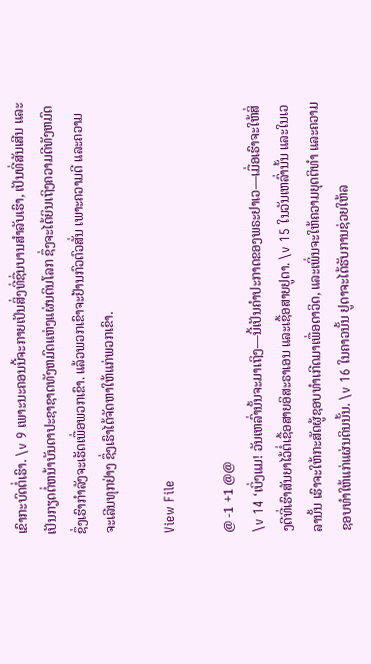ເຂົາກະບົດຕໍ່ເຮົາ. \v 9 ເພາະນະຄອນນີ້ຈະກາຍເປັນສິ່ງທີ່ຊື່ນບານສຳລັບເຮົາ, ເປັນທີ່ສັນເສີນ ແລະ ເປັນກຽດຕໍ່ຫນ້າບັນດາປະຊາຊາດທັງຫມົດແຫ່ງແຜ່ນດິນໂລກ ຊຶ່ງຈະໄດ້ຍິນເຖິງຄວາມດີທັງຫມົດ ຊຶ່ງເຮົາກຳລັງຈະເຮັດເພື່ອພວກເຂົາ. ແລ້ວພວກເຂົາຈະຢ້ານກົວຕົວສັ່ນ ເພາະຄວາມດີ ແລະຄວາມຈະເລີນທຸກຢ່າງ ຊຶ່ງເຮົາໄດ້ຈັດຫາໃຫ້ແກ່ພວກເຂົາ.

View File

@ -1 +1 @@
\v 14 ‘ເບິ່ງແມ! ວັນເຫລົ່ານັ້ນຈະມາເຖິງ—ນີ້ເປັນຄຳປະກາດຂອງພຣະຢາເວ—ເມື່ອເຮົາຈະໃຫ້ສິ່ງດີທີ່ເຮົາສັນຍາໄວ້ຕໍ່ເຊື້ອສາຍອິສະຣາເອນ ແລະເຊື້ອສາຍຢູດາ. \v 15 ໃນວັນເຫລົ່ານັ້ນ ແລະໃນເວລານັ້ນ ເຮົາຈະໃຫ້ກະສັດຜູ້ຊອບທຳເກີດມາເພື່ອດາວິດ, ແລະເພິ່ນຈະໃຫ້ຄວາມຍຸດຕິທຳ ແລະຄວາມຊອບທຳໃຫ້ແກ່ແຜ່ນດິນນັ້ນ. \v 16 ໃນຄາວນັ້ນ ຢູດາຈະໄດ້ຮັບການຊ່ວຍໃຫ້ລ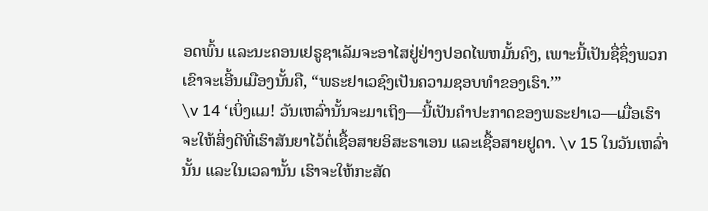ອດພົ້ນ ແລະນະຄອນເຢຣູຊາເລັມຈະອາໄສຢູ່ຢ່າງປອດໄພຫມັ້ນຄົງ, ເພາະນີ້ເປັນຊື່ຊຶ່ງພວກເຂົາຈະເອີ້ນເມືອງນັ້ນຄື, “ພຣະຢາເວຊົງເປັນຄວາມຊອບທຳຂອງເຮົາ.’”
\v 14 ‘ເບິ່ງແມ! ວັນເຫລົ່ານັ້ນຈະມາເຖິງ—ນີ້ເປັນຄຳປະກາດຂອງພຣະຢາເວ—ເມື່ອເຮົາຈະໃຫ້ສິ່ງດີທີ່ເຮົາສັນຍາໄວ້ຕໍ່ເຊື້ອສາຍອິສະຣາເອນ ແລະເຊື້ອສາຍຢູດາ. \v 15 ໃນວັນເຫລົ່ານັ້ນ ແລະໃນເວລານັ້ນ ເຮົາຈະໃຫ້ກະສັດ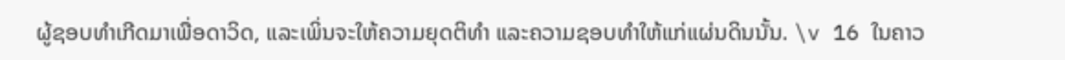ຜູ້ຊອບທຳເກີດມາເພື່ອດາວິດ, ແລະເພິ່ນຈະໃຫ້ຄວາມຍຸດຕິທຳ ແລະຄວາມຊອບທຳໃຫ້ແກ່ແຜ່ນດິນນັ້ນ. \v 16 ໃນຄາວ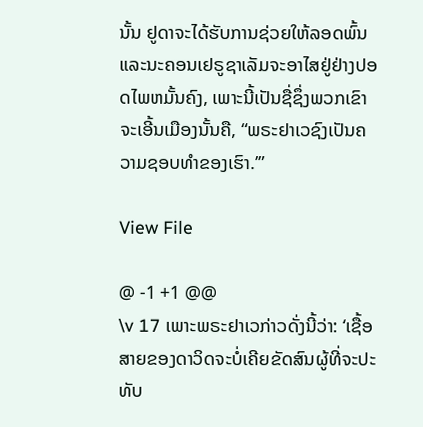ນັ້ນ ຢູດາຈະໄດ້ຮັບການຊ່ວຍໃຫ້ລອດພົ້ນ ແລະນະຄອນເຢຣູຊາເລັມຈະອາໄສຢູ່ຢ່າງປອດໄພຫມັ້ນຄົງ, ເພາະນີ້ເປັນຊື່ຊຶ່ງພວກເຂົາຈະເອີ້ນເມືອງນັ້ນຄື, “ພຣະຢາເວຊົງເປັນຄວາມຊອບທຳຂອງເຮົາ.’”

View File

@ -1 +1 @@
\v 17 ເພາະພຣະຢາເວກ່າວດັ່ງນີ້ວ່າ: ‘ເຊື້ອສາຍຂອງດາວິດຈະບໍ່ເຄີຍຂັດສົນຜູ້ທີ່ຈະປະທັບ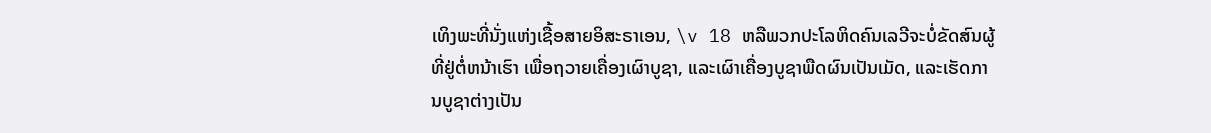ເທິງພະທີ່ນັ່ງແຫ່ງເຊື້ອສາຍອິສະຣາເອນ, \v 18 ຫລືພວກປະໂລຫິດຄົນເລວີຈະບໍ່ຂັດສົນຜູ້ທີ່ຢູ່ຕໍ່ຫນ້າເຮົາ ເພື່ອຖວາຍເຄື່ອງເຜົາບູຊາ, ແລະເຜົາເຄື່ອງບູຊາພືດຜົນເປັນເມັດ, ແລະເຮັດການບູຊາຕ່າງເປັນ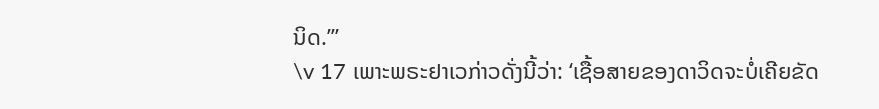ນິດ.’”
\v 17 ເພາະພຣະຢາເວກ່າວດັ່ງນີ້ວ່າ: ‘ເຊື້ອສາຍຂອງດາວິດຈະບໍ່ເຄີຍຂັດ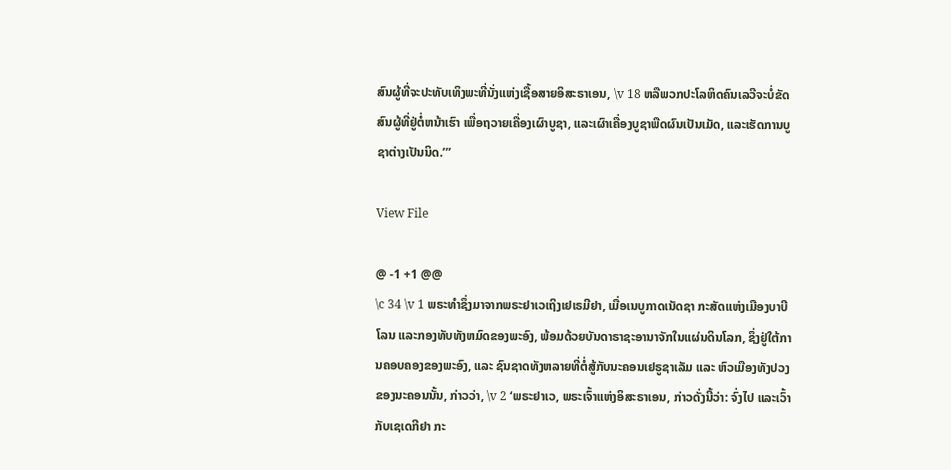ສົນຜູ້ທີ່ຈະປະທັບເທິງພະທີ່ນັ່ງແຫ່ງເຊື້ອສາຍອິສະຣາເອນ, \v 18 ຫລືພວກປະໂລຫິດຄົນເລວີຈະບໍ່ຂັດສົນຜູ້ທີ່ຢູ່ຕໍ່ຫນ້າເຮົາ ເພື່ອຖວາຍເຄື່ອງເຜົາບູຊາ, ແລະເຜົາເຄື່ອງບູຊາພືດຜົນເປັນເມັດ, ແລະເຮັດການບູຊາຕ່າງເປັນນິດ.’”

View File

@ -1 +1 @@
\c 34 \v 1 ພຣະທຳຊຶ່ງມາຈາກພຣະຢາເວເຖິງເຢເຣມີຢາ, ເມື່ອເນບູກາດເນັດຊາ ກະສັດແຫ່ງເມືອງບາບີໂລນ ແລະກອງທັບທັງຫມົດຂອງພະອົງ, ພ້ອມດ້ວຍບັນດາຣາຊະອານາຈັກໃນແຜ່ນດິນໂລກ, ຊຶ່ງຢູ່ໃຕ້ການຄອບຄອງຂອງພະອົງ, ແລະ ຊົນຊາດທັງຫລາຍທີ່ຕໍ່ສູ້ກັບນະຄອນເຢຣູຊາເລັມ ແລະ ຫົວເມືອງທັງປວງຂອງນະຄອນນັ້ນ, ກ່າວວ່າ, \v 2 ‘ພຣະຢາເວ, ພຣະເຈົ້າແຫ່ງອິສະຣາເອນ, ກ່າວດັ່ງນີ້ວ່າ: ຈົ່ງໄປ ແລະເວົ້າກັບເຊເດກີຢາ ກະ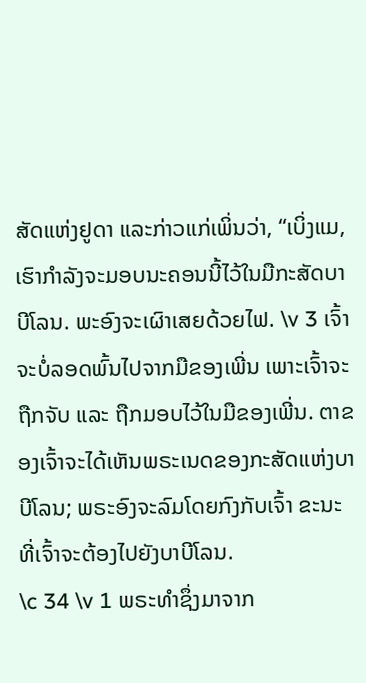ສັດແຫ່ງຢູດາ ແລະກ່າວແກ່ເພິ່ນວ່າ, “ເບິ່ງແມ, ເຮົາກຳລັງຈະມອບນະຄອນນີ້ໄວ້ໃນມືກະສັດບາບີໂລນ. ພະອົງຈະເຜົາເສຍດ້ວຍໄຟ. \v 3 ເຈົ້າຈະບໍ່ລອດພົ້ນໄປຈາກມືຂອງເພີ່ນ ເພາະເຈົ້າຈະຖືກຈັບ ແລະ ຖືກມອບໄວ້ໃນມືຂອງເພີ່ນ. ຕາຂອງເຈົ້າຈະໄດ້ເຫັນພຣະເນດຂອງກະສັດແຫ່ງບາບີໂລນ; ພຣະອົງຈະລົມໂດຍກົງກັບເຈົ້າ ຂະນະທີ່ເຈົ້າຈະຕ້ອງໄປຍັງບາບີໂລນ.
\c 34 \v 1 ພຣະທຳຊຶ່ງມາຈາກ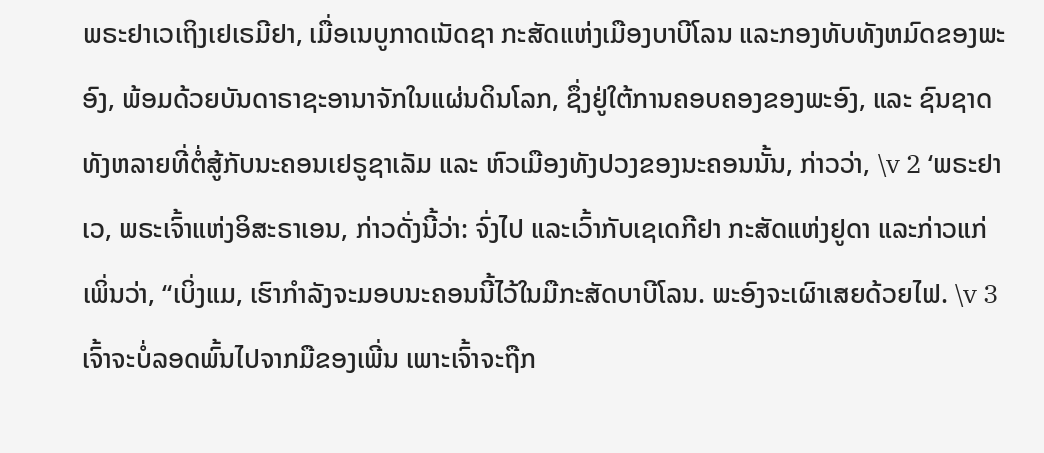ພຣະຢາເວເຖິງເຢເຣມີຢາ, ເມື່ອເນບູກາດເນັດຊາ ກະສັດແຫ່ງເມືອງບາບີໂລນ ແລະກອງທັບທັງຫມົດຂອງພະອົງ, ພ້ອມດ້ວຍບັນດາຣາຊະອານາຈັກໃນແຜ່ນດິນໂລກ, ຊຶ່ງຢູ່ໃຕ້ການຄອບຄອງຂອງພະອົງ, ແລະ ຊົນຊາດທັງຫລາຍທີ່ຕໍ່ສູ້ກັບນະຄອນເຢຣູຊາເລັມ ແລະ ຫົວເມືອງທັງປວງຂອງນະຄອນນັ້ນ, ກ່າວວ່າ, \v 2 ‘ພຣະຢາເວ, ພຣະເຈົ້າແຫ່ງອິສະຣາເອນ, ກ່າວດັ່ງນີ້ວ່າ: ຈົ່ງໄປ ແລະເວົ້າກັບເຊເດກີຢາ ກະສັດແຫ່ງຢູດາ ແລະກ່າວແກ່ເພິ່ນວ່າ, “ເບິ່ງແມ, ເຮົາກຳລັງຈະມອບນະຄອນນີ້ໄວ້ໃນມືກະສັດບາບີໂລນ. ພະອົງຈະເຜົາເສຍດ້ວຍໄຟ. \v 3 ເຈົ້າຈະບໍ່ລອດພົ້ນໄປຈາກມືຂອງເພີ່ນ ເພາະເຈົ້າຈະຖືກ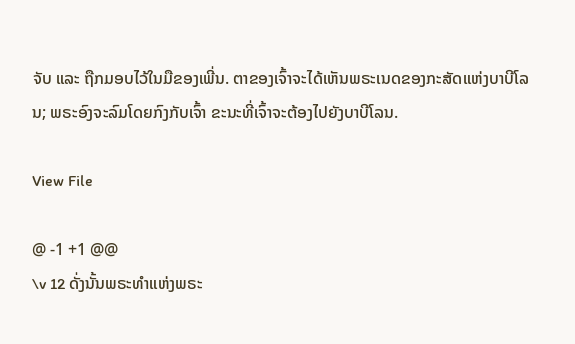ຈັບ ແລະ ຖືກມອບໄວ້ໃນມືຂອງເພີ່ນ. ຕາຂອງເຈົ້າຈະໄດ້ເຫັນພຣະເນດຂອງກະສັດແຫ່ງບາບີໂລນ; ພຣະອົງຈະລົມໂດຍກົງກັບເຈົ້າ ຂະນະທີ່ເຈົ້າຈະຕ້ອງໄປຍັງບາບີໂລນ.

View File

@ -1 +1 @@
\v 12 ດັ່ງນັ້ນພຣະທຳແຫ່ງພຣະ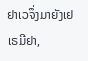ຢາເວຈຶ່ງມາຍັງເຢເຣມີຢາ,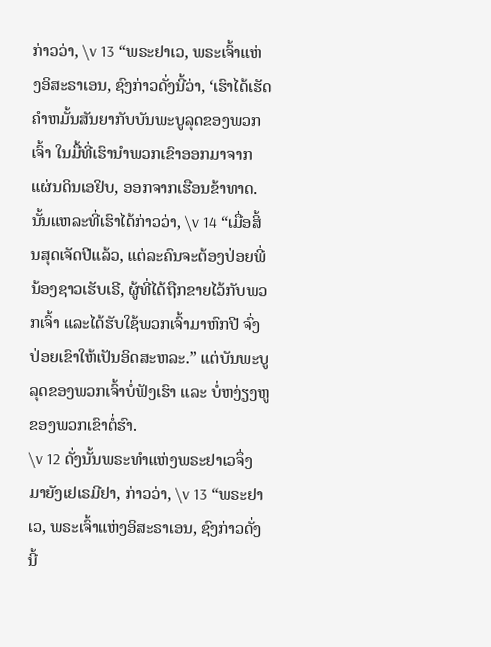ກ່າວວ່າ, \v 13 “ພຣະຢາເວ, ພຣະເຈົ້າແຫ່ງອິສະຣາເອນ, ຊົງກ່າວດັ່ງນີ້ວ່າ, ‘ເຮົາໄດ້ເຮັດຄຳຫມັ້ນສັນຍາກັບບັນພະບູລຸດຂອງພວກເຈົ້າ ໃນມື້ທີ່ເຮົານຳພວກເຂົາອອກມາຈາກແຜ່ນດິນເອຢິບ, ອອກຈາກເຮືອນຂ້າທາດ. ນັ້ນແຫລະທີ່ເຮົາໄດ້ກ່າວວ່າ, \v 14 “ເມື່ອສິ້ນສຸດເຈັດປີແລ້ວ, ແຕ່ລະຄົນຈະຕ້ອງປ່ອຍພີ່ນ້ອງຊາວເຮັບເຣີ, ຜູ້ທີ່ໄດ້ຖືກຂາຍໄວ້ກັບພວກເຈົ້າ ແລະໄດ້ຮັບໃຊ້ພວກເຈົ້າມາຫົກປີ ຈົ່ງປ່ອຍເຂົາໃຫ້ເປັນອິດສະຫລະ.” ແຕ່ບັນພະບູລຸດຂອງພວກເຈົ້າບໍ່ຟັງເຮົາ ແລະ ບໍ່ຫງ່ຽງຫູຂອງພວກເຂົາຕໍ່ຮົາ.
\v 12 ດັ່ງນັ້ນພຣະທຳແຫ່ງພຣະຢາເວຈຶ່ງມາຍັງເຢເຣມີຢາ, ກ່າວວ່າ, \v 13 “ພຣະຢາເວ, ພຣະເຈົ້າແຫ່ງອິສະຣາເອນ, ຊົງກ່າວດັ່ງນີ້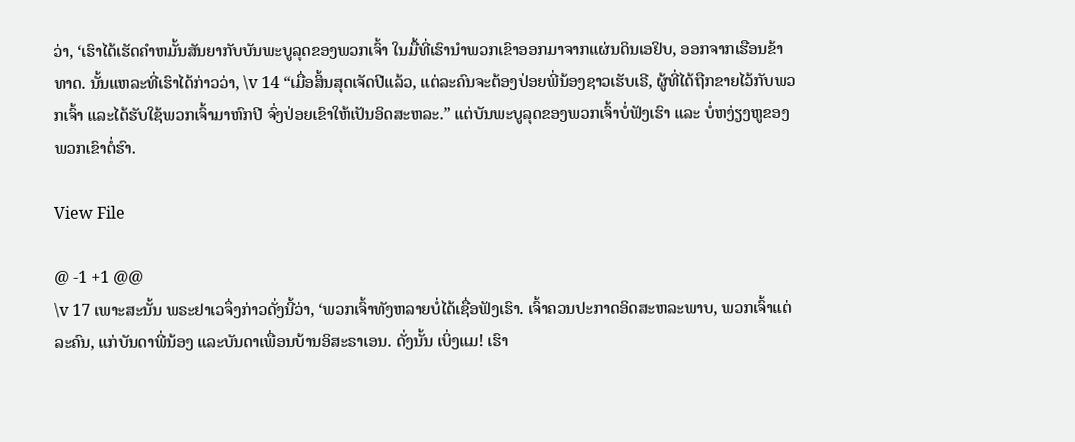ວ່າ, ‘ເຮົາໄດ້ເຮັດຄຳຫມັ້ນສັນຍາກັບບັນພະບູລຸດຂອງພວກເຈົ້າ ໃນມື້ທີ່ເຮົານຳພວກເຂົາອອກມາຈາກແຜ່ນດິນເອຢິບ, ອອກຈາກເຮືອນຂ້າທາດ. ນັ້ນແຫລະທີ່ເຮົາໄດ້ກ່າວວ່າ, \v 14 “ເມື່ອສິ້ນສຸດເຈັດປີແລ້ວ, ແຕ່ລະຄົນຈະຕ້ອງປ່ອຍພີ່ນ້ອງຊາວເຮັບເຣີ, ຜູ້ທີ່ໄດ້ຖືກຂາຍໄວ້ກັບພວກເຈົ້າ ແລະໄດ້ຮັບໃຊ້ພວກເຈົ້າມາຫົກປີ ຈົ່ງປ່ອຍເຂົາໃຫ້ເປັນອິດສະຫລະ.” ແຕ່ບັນພະບູລຸດຂອງພວກເຈົ້າບໍ່ຟັງເຮົາ ແລະ ບໍ່ຫງ່ຽງຫູຂອງພວກເຂົາຕໍ່ຮົາ.

View File

@ -1 +1 @@
\v 17 ເພາະສະນັ້ນ ພຣະຢາເວຈຶ່ງກ່າວດັ່ງນີ້ວ່າ, ‘ພວກເຈົ້າທັງຫລາຍບໍ່ໄດ້ເຊື່ອຟັງເຮົາ. ເຈົ້າຄວນປະກາດອິດສະຫລະພາບ, ພວກເຈົ້າແຕ່ລະຄົນ, ແກ່ບັນດາພີ່ນ້ອງ ແລະບັນດາເພື່ອນບ້ານອິສະຣາເອນ. ດັ່ງນັ້ນ ເບິ່ງແມ! ເຮົາ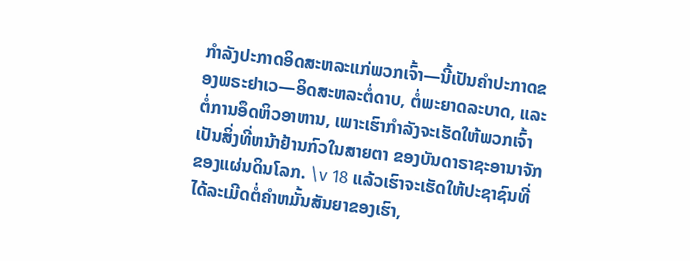ກຳລັງປະກາດອິດສະຫລະແກ່ພວກເຈົ້າ—ນີ້ເປັນຄຳປະກາດຂອງພຣະຢາເວ—ອິດສະຫລະຕໍ່ດາບ, ຕໍ່ພະຍາດລະບາດ, ແລະຕໍ່ການອຶດຫິວອາຫານ, ເພາະເຮົາກຳລັງຈະເຮັດໃຫ້ພວກເຈົ້າເປັນສິ່ງທີ່ຫນ້າຢ້ານກົວໃນສາຍຕາ ຂອງບັນດາຣາຊະອານາຈັກຂອງແຜ່ນດິນໂລກ. \v 18 ແລ້ວເຮົາຈະເຮັດໃຫ້ປະຊາຊົນທີ່ໄດ້ລະເມີດຕໍ່ຄຳຫມັ້ນສັນຍາຂອງເຮົາ,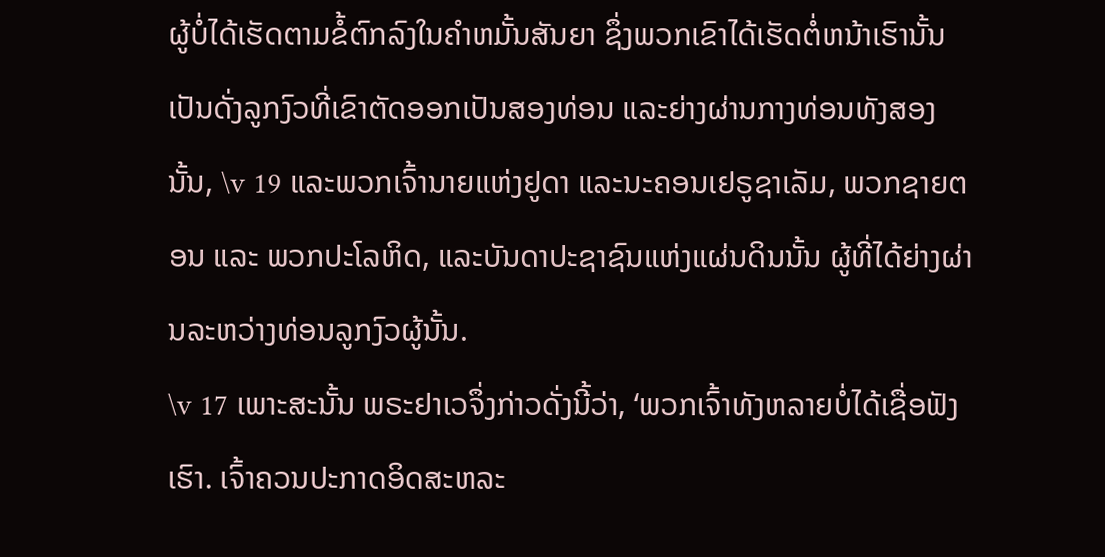ຜູ້ບໍ່ໄດ້ເຮັດຕາມຂໍ້ຕົກລົງໃນຄຳຫມັ້ນສັນຍາ ຊຶ່ງພວກເຂົາໄດ້ເຮັດຕໍ່ຫນ້າເຮົານັ້ນ ເປັນດັ່ງລູກງົວທີ່ເຂົາຕັດອອກເປັນສອງທ່ອນ ແລະຍ່າງຜ່ານກາງທ່ອນທັງສອງນັ້ນ, \v 19 ແລະພວກເຈົ້ານາຍແຫ່ງຢູດາ ແລະນະຄອນເຢຣູຊາເລັມ, ພວກຊາຍຕອນ ແລະ ພວກປະໂລຫິດ, ແລະບັນດາປະຊາຊົນແຫ່ງແຜ່ນດິນນັ້ນ ຜູ້ທີ່ໄດ້ຍ່າງຜ່ານລະຫວ່າງທ່ອນລູກງົວຜູ້ນັ້ນ.
\v 17 ເພາະສະນັ້ນ ພຣະຢາເວຈຶ່ງກ່າວດັ່ງນີ້ວ່າ, ‘ພວກເຈົ້າທັງຫລາຍບໍ່ໄດ້ເຊື່ອຟັງເຮົາ. ເຈົ້າຄວນປະກາດອິດສະຫລະ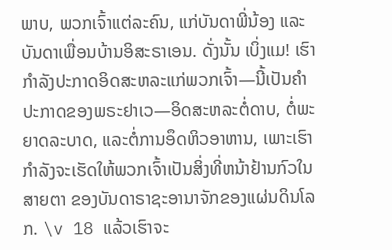ພາບ, ພວກເຈົ້າແຕ່ລະຄົນ, ແກ່ບັນດາພີ່ນ້ອງ ແລະບັນດາເພື່ອນບ້ານອິສະຣາເອນ. ດັ່ງນັ້ນ ເບິ່ງແມ! ເຮົາກຳລັງປະກາດອິດສະຫລະແກ່ພວກເຈົ້າ—ນີ້ເປັນຄຳປະກາດຂອງພຣະຢາເວ—ອິດສະຫລະຕໍ່ດາບ, ຕໍ່ພະຍາດລະບາດ, ແລະຕໍ່ການອຶດຫິວອາຫານ, ເພາະເຮົາກຳລັງຈະເຮັດໃຫ້ພວກເຈົ້າເປັນສິ່ງທີ່ຫນ້າຢ້ານກົວໃນສາຍຕາ ຂອງບັນດາຣາຊະອານາຈັກຂອງແຜ່ນດິນໂລກ. \v 18 ແລ້ວເຮົາຈະ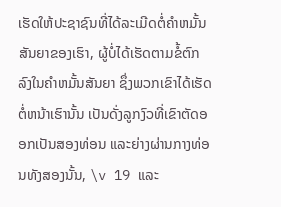ເຮັດໃຫ້ປະຊາຊົນທີ່ໄດ້ລະເມີດຕໍ່ຄຳຫມັ້ນສັນຍາຂອງເຮົາ, ຜູ້ບໍ່ໄດ້ເຮັດຕາມຂໍ້ຕົກລົງໃນຄຳຫມັ້ນສັນຍາ ຊຶ່ງພວກເຂົາໄດ້ເຮັດຕໍ່ຫນ້າເຮົານັ້ນ ເປັນດັ່ງລູກງົວທີ່ເຂົາຕັດອອກເປັນສອງທ່ອນ ແລະຍ່າງຜ່ານກາງທ່ອນທັງສອງນັ້ນ, \v 19 ແລະ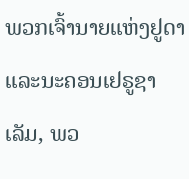ພວກເຈົ້ານາຍແຫ່ງຢູດາ ແລະນະຄອນເຢຣູຊາເລັມ, ພວ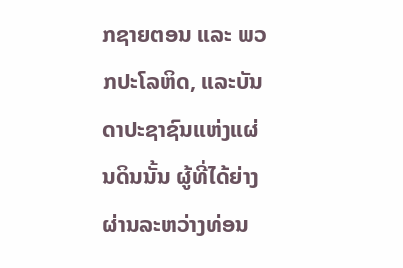ກຊາຍຕອນ ແລະ ພວກປະໂລຫິດ, ແລະບັນດາປະຊາຊົນແຫ່ງແຜ່ນດິນນັ້ນ ຜູ້ທີ່ໄດ້ຍ່າງຜ່ານລະຫວ່າງທ່ອນ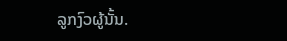ລູກງົວຜູ້ນັ້ນ.